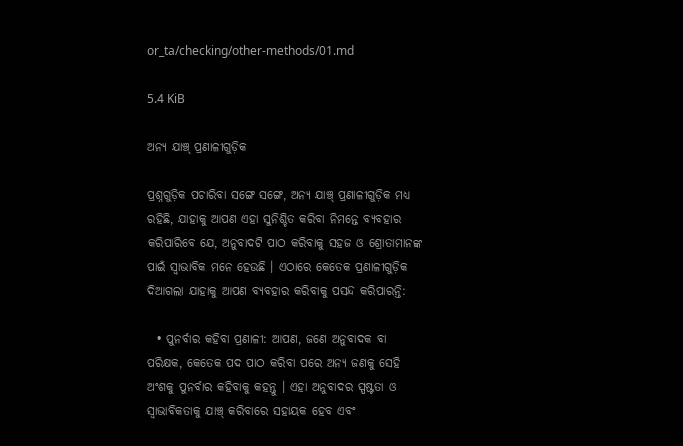or_ta/checking/other-methods/01.md

5.4 KiB

ଅନ୍ୟ ଯାଞ୍ଚ୍ ପ୍ରଣାଳୀଗୁଡ଼ିକ

ପ୍ରଶ୍ନଗୁଡ଼ିକ ପଚାରିବା ସଙ୍ଗେ ସଙ୍ଗେ, ଅନ୍ୟ ଯାଞ୍ଚ୍ ପ୍ରଣାଳୀଗୁଡ଼ିକ ମଧ୍ୟ ରହିଛି, ଯାହାକୁ ଆପଣ ଏହା ସୁନିଶ୍ଚିତ କରିବା ନିମନ୍ତେ ବ୍ୟବହାର କରିପାରିବେ ଯେ, ଅନୁବାଦଟି ପାଠ କରିବାକୁ ସହଜ ଓ ଶ୍ରୋତାମାନଙ୍କ ପାଇଁ ସ୍ଵାଭାବିକ ମନେ ହେଉଛି । ଏଠାରେ କେତେକ ପ୍ରଣାଳୀଗୁଡ଼ିକ ଦିଆଗଲା ଯାହାକୁ ଆପଣ ବ୍ୟବହାର କରିବାକୁ ପସନ୍ଦ କରିପାରନ୍ତି:

  • ପୁନର୍ବାର କହିବା ପ୍ରଣାଳୀ: ଆପଣ, ଜଣେ ଅନୁବାଦକ ବା ପରିକ୍ଷକ, କେତେକ ପଦ ପାଠ କରିବା ପରେ ଅନ୍ୟ ଜଣକୁ ସେହି ଅଂଶକୁ ପୁନର୍ବାର କହିବାକୁ କହନ୍ତୁ । ଏହା ଅନୁବାଦର ସ୍ପଷ୍ଟତା ଓ ସ୍ଵାଭାବିକତାକୁ ଯାଞ୍ଚ୍ କରିବାରେ ସହାୟକ ହେବ ଏବଂ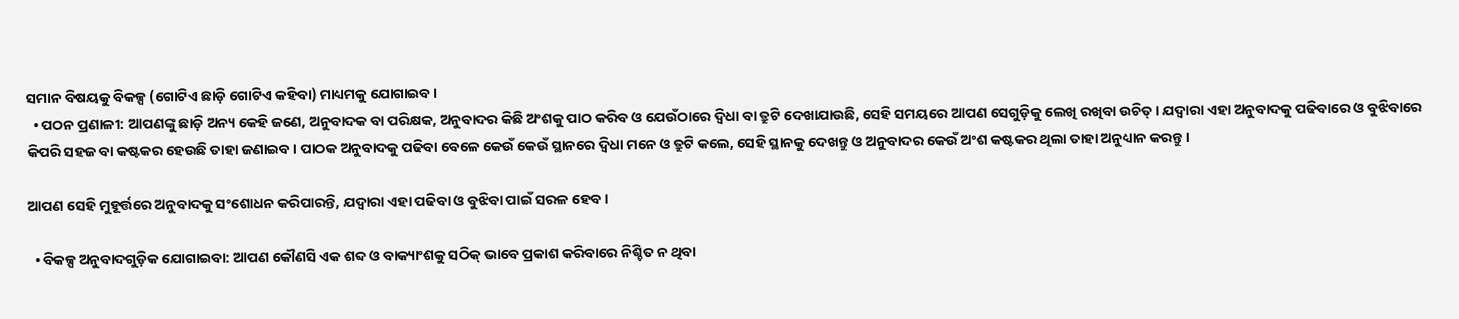ସମାନ ବିଷୟକୁ ବିକଳ୍ପ (ଗୋଟିଏ ଛାଡ଼ି ଗୋଟିଏ କହିବା) ମାଧ୍ୟମକୁ ଯୋଗାଇବ ।
  • ପଠନ ପ୍ରଣାଳୀ: ଆପଣଙ୍କୁ ଛାଡ଼ି ଅନ୍ୟ କେହି ଜଣେ, ଅନୁବାଦକ ବା ପରିକ୍ଷକ, ଅନୁବାଦର କିଛି ଅଂଶକୁ ପାଠ କରିବ ଓ ଯେଉଁଠାରେ ଦ୍ଵିଧା ବା ତ୍ରୁଟି ଦେଖାଯାଉଛି, ସେହି ସମୟରେ ଆପଣ ସେଗୁଡ଼ିକୁ ଲେଖି ରଖିବା ଉଚିତ୍ । ଯଦ୍ୱାରା ଏହା ଅନୁବାଦକୁ ପଢିବାରେ ଓ ବୁଝିବାରେ କିପରି ସହଜ ବା କଷ୍ଟକର ହେଉଛି ତାହା ଜଣାଇବ। ପାଠକ ଅନୁବାଦକୁ ପଢିବା ବେଳେ କେଉଁ କେଉଁ ସ୍ଥାନରେ ଦ୍ଵିଧା ମନେ ଓ ତ୍ରୁଟି କଲେ, ସେହି ସ୍ଥାନକୁ ଦେଖନ୍ତୁ ଓ ଅନୁବାଦର କେଉଁ ଅଂଶ କଷ୍ଟକର ଥିଲା ତାହା ଅନୁଧ୍ୟାନ କରନ୍ତୁ ।

ଆପଣ ସେହି ମୁହୂର୍ତ୍ତରେ ଅନୁବାଦକୁ ସଂଶୋଧନ କରିପାରନ୍ତି, ଯଦ୍ୱାରା ଏହା ପଢିବା ଓ ବୁଝିବା ପାଇଁ ସରଳ ହେବ।

  • ବିକଳ୍ପ ଅନୁବାଦଗୁଡ଼ିକ ଯୋଗାଇବା: ଆପଣ କୌଣସି ଏକ ଶବ୍ଦ ଓ ବାକ୍ୟାଂଶକୁ ସଠିକ୍ ଭାବେ ପ୍ରକାଶ କରିବାରେ ନିଶ୍ଚିତ ନ ଥିବା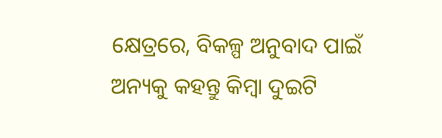କ୍ଷେତ୍ରରେ, ବିକଳ୍ପ ଅନୁବାଦ ପାଇଁ ଅନ୍ୟକୁ କହନ୍ତୁ କିମ୍ବା ଦୁଇଟି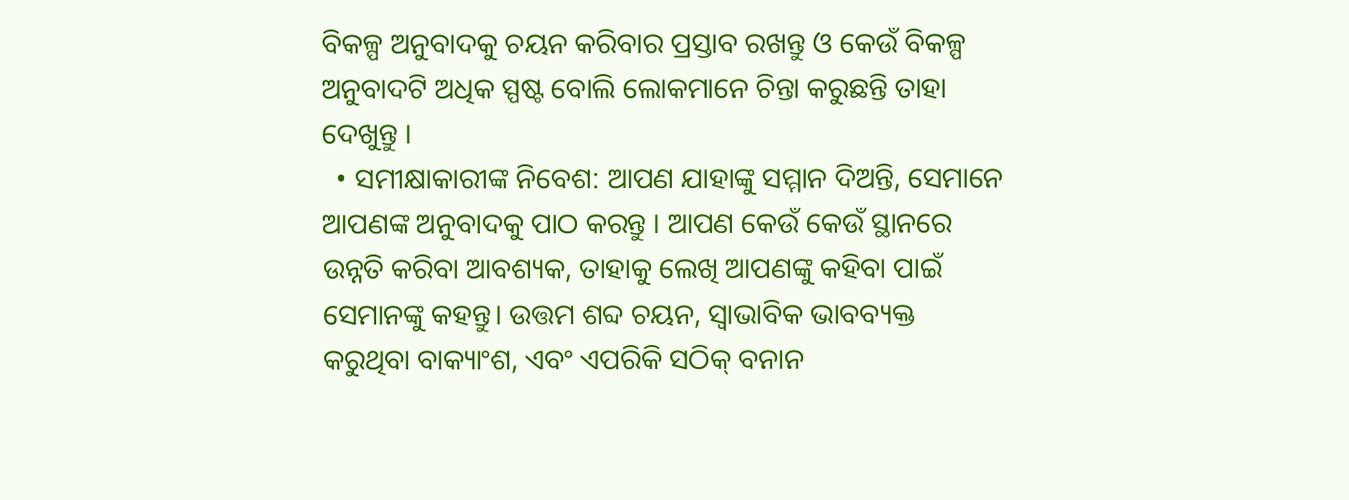ବିକଳ୍ପ ଅନୁବାଦକୁ ଚୟନ କରିବାର ପ୍ରସ୍ତାବ ରଖନ୍ତୁ ଓ କେଉଁ ବିକଳ୍ପ ଅନୁବାଦଟି ଅଧିକ ସ୍ପଷ୍ଟ ବୋଲି ଲୋକମାନେ ଚିନ୍ତା କରୁଛନ୍ତି ତାହା ଦେଖୁନ୍ତୁ ।
  • ସମୀକ୍ଷାକାରୀଙ୍କ ନିବେଶ: ଆପଣ ଯାହାଙ୍କୁ ସମ୍ମାନ ଦିଅନ୍ତି, ସେମାନେ ଆପଣଙ୍କ ଅନୁବାଦକୁ ପାଠ କରନ୍ତୁ । ଆପଣ କେଉଁ କେଉଁ ସ୍ଥାନରେ ଉନ୍ନତି କରିବା ଆବଶ୍ୟକ, ତାହାକୁ ଲେଖି ଆପଣଙ୍କୁ କହିବା ପାଇଁ ସେମାନଙ୍କୁ କହନ୍ତୁ। ଉତ୍ତମ ଶବ୍ଦ ଚୟନ, ସ୍ଵାଭାବିକ ଭାବବ୍ୟକ୍ତ କରୁଥିବା ବାକ୍ୟାଂଶ, ଏବଂ ଏପରିକି ସଠିକ୍ ବନାନ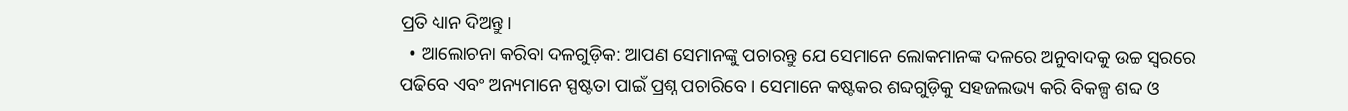ପ୍ରତି ଧ୍ୟାନ ଦିଅନ୍ତୁ।
  • ଆଲୋଚନା କରିବା ଦଳଗୁଡ଼ିକ: ଆପଣ ସେମାନଙ୍କୁ ପଚାରନ୍ତୁ ଯେ ସେମାନେ ଲୋକମାନଙ୍କ ଦଳରେ ଅନୁବାଦକୁ ଉଚ୍ଚ ସ୍ଵରରେ ପଢିବେ ଏବଂ ଅନ୍ୟମାନେ ସ୍ପଷ୍ଟତା ପାଇଁ ପ୍ରଶ୍ନ ପଚାରିବେ । ସେମାନେ କଷ୍ଟକର ଶବ୍ଦଗୁଡ଼ିକୁ ସହଜଲଭ୍ୟ କରି ବିକଳ୍ପ ଶବ୍ଦ ଓ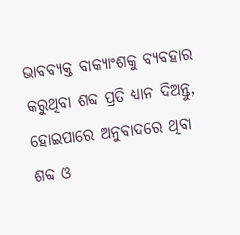ଭାବବ୍ୟକ୍ତ ବାକ୍ୟାଂଶକୁ ବ୍ୟବହାର କରୁଥିବା ଶବ୍ଦ ପ୍ରତି ଧ୍ୟାନ ଦିଅନ୍ତୁ, ହୋଇପାରେ ଅନୁବାଦରେ ଥିବା ଶବ୍ଦ ଓ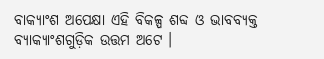ବାକ୍ୟାଂଶ ଅପେକ୍ଷା ଏହି ବିକଳ୍ପ ଶବ୍ଦ ଓ ଭାବବ୍ୟକ୍ତ ବ୍ୟାକ୍ୟାଂଶଗୁଡ଼ିକ ଉତ୍ତମ ଅଟେ ।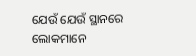ଯେଉଁ ଯେଉଁ ସ୍ଥାନରେ ଲୋକମାନେ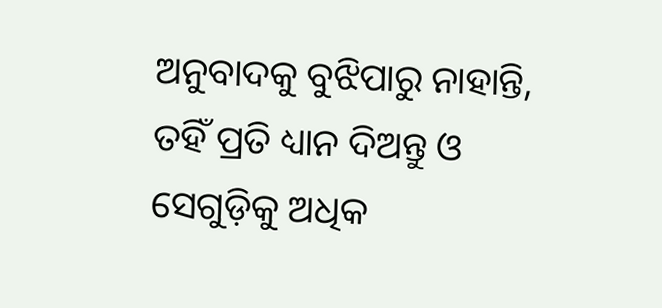ଅନୁବାଦକୁ ବୁଝିପାରୁ ନାହାନ୍ତି, ତହିଁ ପ୍ରତି ଧ୍ୟାନ ଦିଅନ୍ତୁ ଓ ସେଗୁଡ଼ିକୁ ଅଧିକ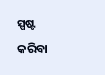ସ୍ପଷ୍ଟ କରିବା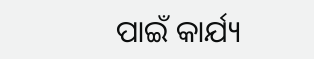ପାଇଁ କାର୍ଯ୍ୟ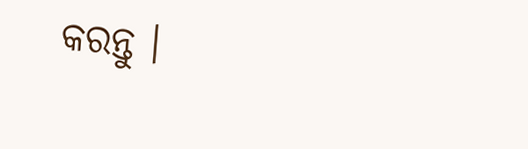କରନ୍ତୁ ।